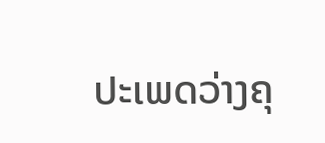ປະເພດວ່າງຄຸ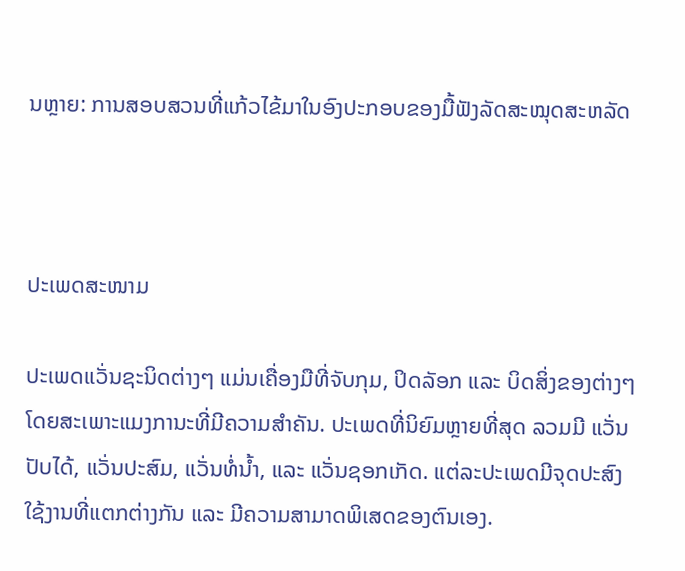ນຫຼາຍ: ການສອບສວນທີ່ແກ້ວໄຂ້ມາໃນອົງປະກອບຂອງມື້ຟັງລັດສະໝຸດສະຫລັດ



ປະເພດສະໜາມ

ປະເພດແວັ່ນຊະນິດຕ່າງໆ ແມ່ນເຄື່ອງມືທີ່ຈັບກຸມ, ປິດລັອກ ແລະ ບິດສິ່ງຂອງຕ່າງໆ ໂດຍສະເພາະແມງການະທີ່ມີຄວາມສຳຄັນ. ປະເພດທີ່ນິຍົມຫຼາຍທີ່ສຸດ ລວມມີ ແວັ່ນປັບໄດ້, ແວັ່ນປະສົມ, ແວັ່ນທໍ່ນ້ຳ, ແລະ ແວັ່ນຊອກເກັດ. ແຕ່ລະປະເພດມີຈຸດປະສົງໃຊ້ງານທີ່ແຕກຕ່າງກັນ ແລະ ມີຄວາມສາມາດພິເສດຂອງຕົນເອງ.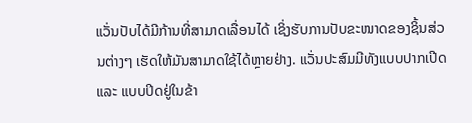ແວັ່ນປັບໄດ້ມີກ້ານທີ່ສາມາດເລື່ອນໄດ້ ເຊິ່ງຮັບການປັບຂະໜາດຂອງຊິ້ນສ່ວນຕ່າງໆ ເຮັດໃຫ້ມັນສາມາດໃຊ້ໄດ້ຫຼາຍຢ່າງ. ແວັ່ນປະສົມມີທັງແບບປາກເປີດ ແລະ ແບບປິດຢູ່ໃນຂ້າ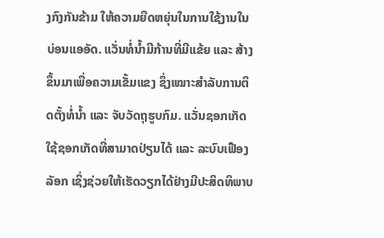ງກົງກັນຂ້າມ ໃຫ້ຄວາມຍືດຫຍຸ່ນໃນການໃຊ້ງານໃນບ່ອນແອອັດ. ແວັ່ນທໍ່ນ້ຳມີກ້ານທີ່ມີແຂ້ຍ ແລະ ສ້າງຂຶ້ນມາເພື່ອຄວາມເຂັ້ມແຂງ ຊຶ່ງເໝາະສຳລັບການຕິດຕັ້ງທໍ່ນ້ຳ ແລະ ຈັບວັດຖຸຮູບກົມ. ແວັ່ນຊອກເກັດໃຊ້ຊອກເກັດທີ່ສາມາດປ່ຽນໄດ້ ແລະ ລະບົບເຟືອງລັອກ ເຊິ່ງຊ່ວຍໃຫ້ເຮັດວຽກໄດ້ຢ່າງມີປະສິດທິພາບ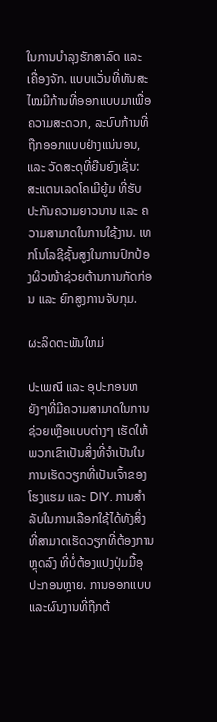ໃນການບຳລຸງຮັກສາລົດ ແລະ ເຄື່ອງຈັກ. ແບບແວັ່ນທີ່ທັນສະໄໝມີກ້ານທີ່ອອກແບບມາເພື່ອຄວາມສະດວກ, ລະບົບກ້ານທີ່ຖືກອອກແບບຢ່າງແນ່ນອນ, ແລະ ວັດສະດຸທີ່ຍືນຍົງເຊັ່ນ: ສະແຕນເລດໂຄເມີຍູ້ມ ທີ່ຮັບປະກັນຄວາມຍາວນານ ແລະ ຄວາມສາມາດໃນການໃຊ້ງານ. ເທກໂນໂລຊີຊັ້ນສູງໃນການປົກປ້ອງຜິວໜ້າຊ່ວຍຕ້ານການກັດກ່ອນ ແລະ ຍົກສູງການຈັບກຸມ.

ຜະລິດຕະພັນໃຫມ່

ປະເພณี ແລະ ອຸປະກອນຫຍັງໆທີ່ມີຄວາມສາມາດໃນການຊ່ວຍເຫຼືອແບບຕ່າງໆ ເຮັດໃຫ້ພວກເຂົາເປັນສິ່ງທີ່ຈຳເປັນໃນການເຮັດວຽກທີ່ເປັນເຈົ້າຂອງໂຮງແຮມ ແລະ DIY. ການສຳລັບໃນການເລືອກໃຊ້ໄດ້ທັງສິ່ງທີ່ສາມາດເຮັດວຽກທີ່ຕ້ອງການຫຼຸດລົງ ທີ່ບໍ່ຕ້ອງແປງປຸ່ມມື້ອຸປະກອນຫຼາຍ. ການອອກແບບແລະຜົນງານທີ່ຖືກຕ້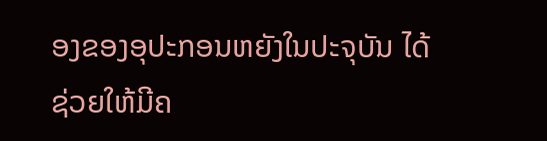ອງຂອງອຸປະກອນຫຍັງໃນປະຈຸບັນ ໄດ້ຊ່ວຍໃຫ້ມີຄ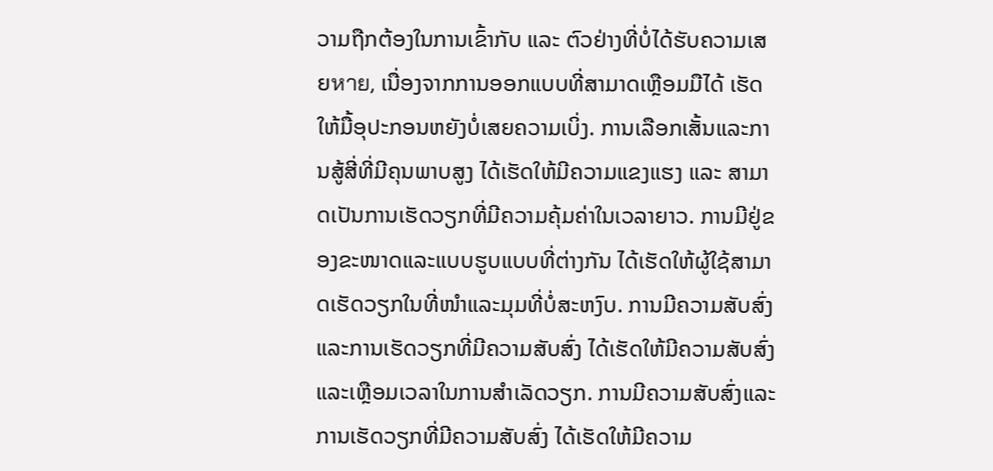ວາມຖືກຕ້ອງໃນການເຂົ້າກັບ ແລະ ຕົວຢ່າງທີ່ບໍ່ໄດ້ຮັບຄວາມເສຍหาย, ເນື່ອງຈາກການອອກແບບທີ່ສາມາດເຫຼືອມມືໄດ້ ເຮັດໃຫ້ມື້ອຸປະກອນຫຍັງບໍ່ເສຍຄວາມເບິ່ງ. ການເລືອກເສັ້ນແລະການສູ້ສີ່ທີ່ມີຄຸນພາບສູງ ໄດ້ເຮັດໃຫ້ມີຄວາມແຂງແຮງ ແລະ ສາມາດເປັນການເຮັດວຽກທີ່ມີຄວາມຄຸ້ມຄ່າໃນເວລາຍາວ. ການມີຢູ່ຂອງຂະໜາດແລະແບບຮູບແບບທີ່ຕ່າງກັນ ໄດ້ເຮັດໃຫ້ຜູ້ໃຊ້ສາມາດເຮັດວຽກໃນທີ່ໜຳແລະມຸມທີ່ບໍ່ສະຫງົບ. ການມີຄວາມສັບສົ່ງແລະການເຮັດວຽກທີ່ມີຄວາມສັບສົ່ງ ໄດ້ເຮັດໃຫ້ມີຄວາມສັບສົ່ງແລະເຫຼືອມເວລາໃນການສຳເລັດວຽກ. ການມີຄວາມສັບສົ່ງແລະການເຮັດວຽກທີ່ມີຄວາມສັບສົ່ງ ໄດ້ເຮັດໃຫ້ມີຄວາມ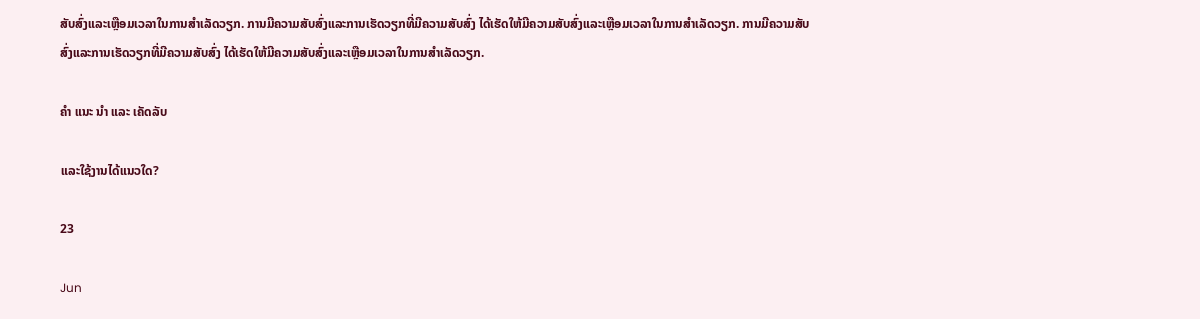ສັບສົ່ງແລະເຫຼືອມເວລາໃນການສຳເລັດວຽກ. ການມີຄວາມສັບສົ່ງແລະການເຮັດວຽກທີ່ມີຄວາມສັບສົ່ງ ໄດ້ເຮັດໃຫ້ມີຄວາມສັບສົ່ງແລະເຫຼືອມເວລາໃນການສຳເລັດວຽກ. ການມີຄວາມສັບສົ່ງແລະການເຮັດວຽກທີ່ມີຄວາມສັບສົ່ງ ໄດ້ເຮັດໃຫ້ມີຄວາມສັບສົ່ງແລະເຫຼືອມເວລາໃນການສຳເລັດວຽກ.

ຄໍາ ແນະ ນໍາ ແລະ ເຄັດລັບ

ແລະໃຊ້ງານໄດ້ແນວໃດ?

23

Jun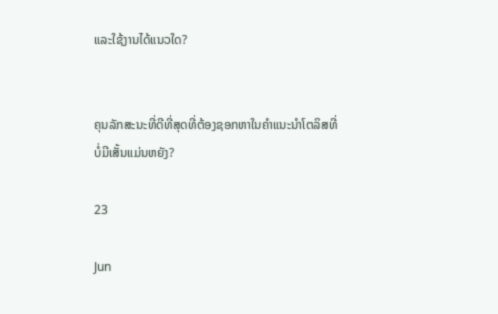ແລະໃຊ້ງານໄດ້ແນວໃດ?


ຄຸນລັກສະນະທີ່ດີທີ່ສຸດທີ່ຕ້ອງຊອກຫາໃນຄຳແນະນຳໂຕລິສທີ່ບໍ່ມີເສັ້ນແມ່ນຫຍັງ?

23

Jun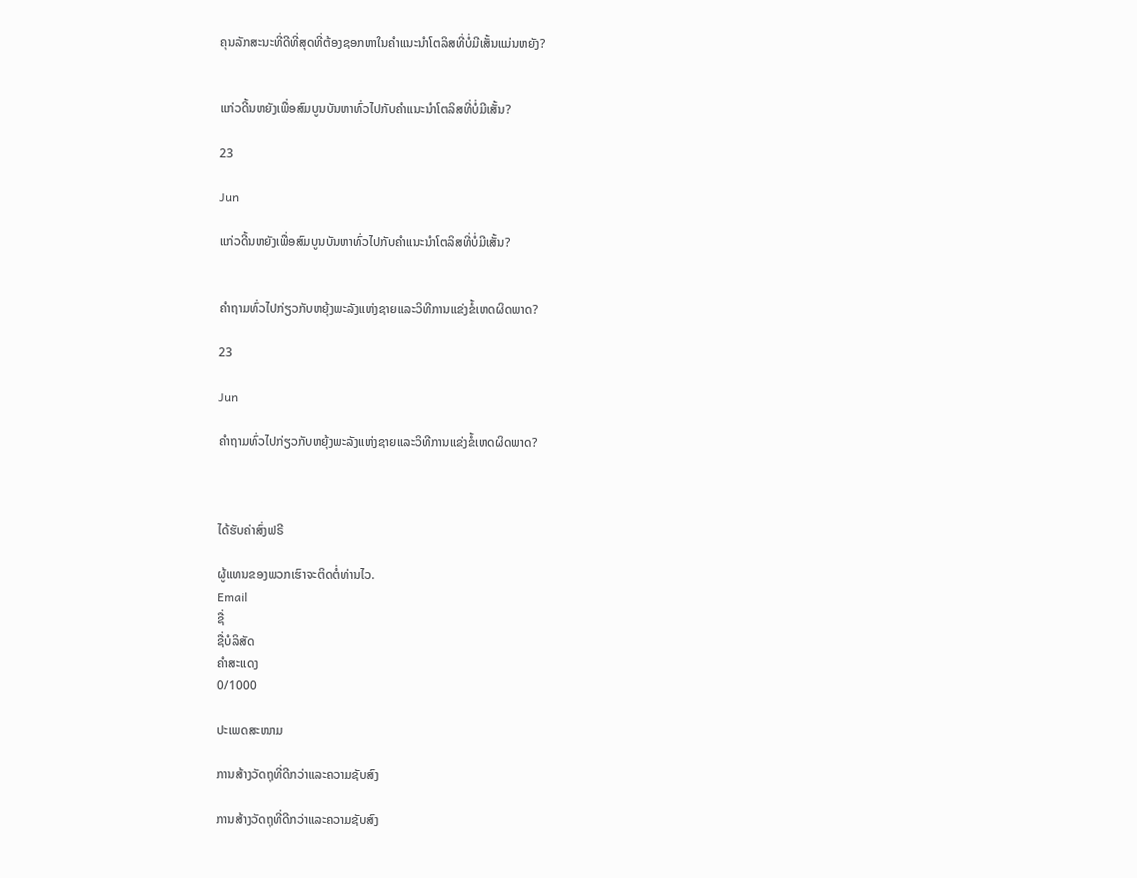ຄຸນລັກສະນະທີ່ດີທີ່ສຸດທີ່ຕ້ອງຊອກຫາໃນຄຳແນະນຳໂຕລິສທີ່ບໍ່ມີເສັ້ນແມ່ນຫຍັງ?


ແກ່ວດີ້ນຫຍັງເພື່ອສົມບູນບັນຫາທົ່ວໄປກັບຄຳແນະນຳໂຕລິສທີ່ບໍ່ມີເສັ້ນ?

23

Jun

ແກ່ວດີ້ນຫຍັງເພື່ອສົມບູນບັນຫາທົ່ວໄປກັບຄຳແນະນຳໂຕລິສທີ່ບໍ່ມີເສັ້ນ?


ຄຳຖາມທົ່ວໄປກ່ຽວກັບຫຍຸ້ງພະລັງແຫ່ງຊາຍແລະວິທີການແຂ່ງຂໍ້ເຫດຜິດພາດ?

23

Jun

ຄຳຖາມທົ່ວໄປກ່ຽວກັບຫຍຸ້ງພະລັງແຫ່ງຊາຍແລະວິທີການແຂ່ງຂໍ້ເຫດຜິດພາດ?



ໄດ້ຮັບຄ່າສົ່ງຟຣີ

ຜູ້ແທນຂອງພວກເຮົາຈະຕິດຕໍ່ທ່ານໄວ.
Email
ຊື່
ຊື່ບໍລິສັດ
ຄຳສະແດງ
0/1000

ປະເພດສະໜາມ

ການສ້າງວັດຖຸທີ່ດີກວ່າແລະຄວາມຊັບສົງ

ການສ້າງວັດຖຸທີ່ດີກວ່າແລະຄວາມຊັບສົງ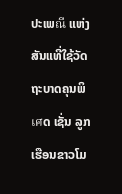ປະເພณี ແຫ່ງສັນແທີ່ໃຊ້ວັດຖະບາດຄຸນພິเศດ ເຊັ່ນ ລູກເຮືອນຂາວໂມ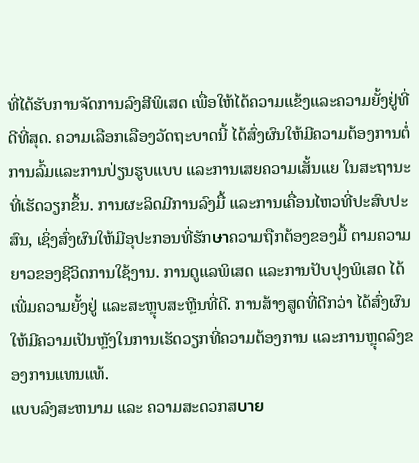ທີ່ໄດ້ຮັບການຈັດການລົງສີພິເສດ ເພື່ອໃຫ້ໄດ້ຄວາມແຂ້ງແລະຄວາມຍັ້ງຢູ່ທີ່ດີທີ່ສຸດ. ຄວາມເລືອກເລືອງວັດຖະບາດນີ້ ໄດ້ສົ່ງຜົນໃຫ້ມີຄວາມຕ້ອງການຕໍ່ການລົ້ມແລະການປ່ຽນຮູບແບບ ແລະການເສຍຄວາມເສັ້ນແຍ ໃນສະຖານະທີ່ເຮັດວຽກຂຶ້ນ. ການຜະລິດມີການລົງມື້ ແລະການເຄື່ອນໄຫວທີ່ປະສົບປະສົນ, ເຊິ່ງສົ່ງຜົນໃຫ້ມີອຸປະກອນທີ່ຮັກษาຄວາມຖືກຕ້ອງຂອງມື້ ຕາມຄວາມຍາວຂອງຊີວິດການໃຊ້ງານ. ການດູແລພິເສດ ແລະການປັບປຸງພິເສດ ໄດ້ເພີ່ມຄວາມຍັ້ງຢູ່ ແລະສະຫຼຸບສະຫຼີນທີ່ດີ. ການສ້າງສູດທີ່ດີກວ່າ ໄດ້ສົ່ງຜົນໃຫ້ມີຄວາມເປັນຫຼັງໃນການເຮັດວຽກທີ່ຄວາມຕ້ອງການ ແລະການຫຼຸດລົງຂອງການແທນແທ້.
ແບບລົງສະຫນາມ ແລະ ຄວາມສະດວກສบาย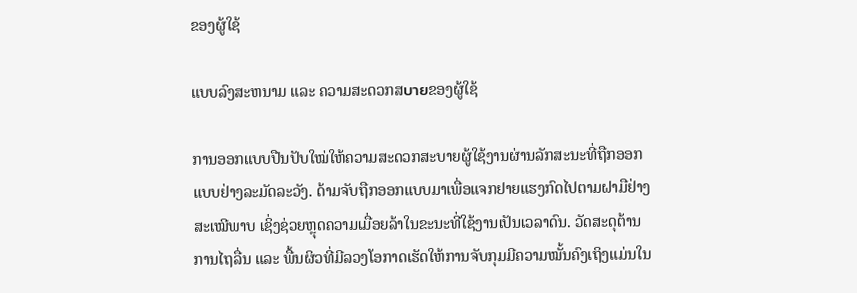ຂອງຜູ້ໃຊ້

ແບບລົງສະຫນາມ ແລະ ຄວາມສະດວກສบายຂອງຜູ້ໃຊ້

ການອອກແບບປືນປັບໃໝ່ໃຫ້ຄວາມສະດວກສະບາຍຜູ້ໃຊ້ງານຜ່ານລັກສະນະທີ່ຖືກອອກແບບຢ່າງລະມັດລະວັງ. ດ້າມຈັບຖືກອອກແບບມາເພື່ອແຈກຢາຍແຮງກົດໄປຕາມຝາມືຢ່າງສະເໝີພາບ ເຊິ່ງຊ່ວຍຫຼຸດຄວາມເມື່ອຍລ້າໃນຂະນະທີ່ໃຊ້ງານເປັນເວລາດົນ. ວັດສະດຸຕ້ານການໄຖລື່ນ ແລະ ພື້ນຜິວທີ່ມີລວງໂອກາດເຮັດໃຫ້ການຈັບກຸມມີຄວາມໝັ້ນຄົງເຖິງແມ່ນໃນ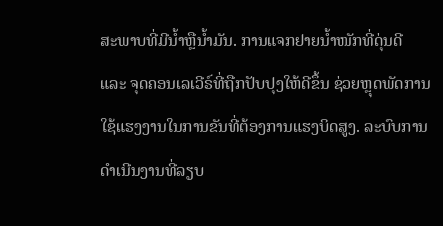ສະພາບທີ່ມີນ້ຳຫຼືນ້ຳມັນ. ການແຈກຢາຍນ້ຳໜັກທີ່ດຸ່ນດີ ແລະ ຈຸດຄອນເລເວີຣ໌ທີ່ຖືກປັບປຸງໃຫ້ດີຂຶ້ນ ຊ່ວຍຫຼຸດພັດການໃຊ້ແຮງງານໃນການຂັນທີ່ຕ້ອງການແຮງບິດສູງ. ລະບົບການດຳເນີນງານທີ່ລຽບ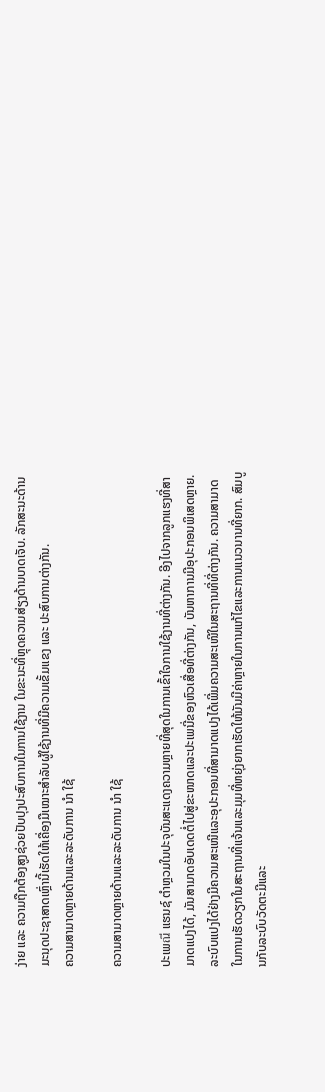ງ່າຍ ແລະ ຄວາມຖືກຕ້ອງສູງຊ່ວຍປັບປຸງປະສົບການໃນການໃຊ້ງານ ໃນຂະນະທີ່ຫຼຸດຄວາມສ່ຽງດ້ານບາດເຈັບ. ລັກສະນະດ້ານມະນຸດປະຊາສາດເຫຼົ່ານີ້ເຮັດໃຫ້ເຄື່ອງມືເໝາະສຳລັບຜູ້ໃຊ້ງານທີ່ມີຄວາມເຂັ້ມແຂງ ແລະ ປະສົບການຕ່າງກັນ.
ຄວາມສາມາດຫຼາຍດ້ານແລະລະດັບການ ນໍາ ໃຊ້

ຄວາມສາມາດຫຼາຍດ້ານແລະລະດັບການ ນໍາ ໃຊ້

ປະເພณี ແຮນຊ໌ ຕຳຫຼວມໃນປະຈຸບັນສະແດງຄວາມຫຼາຍທີ່ສຸດໃນການເຂົ້າໃຈການໃຊ້ງານທີ່ຕ່າງກັນ. ອີງໄປຈາກລູກແຮງທີ່ສາມາດແປງໄດ້, ມັນສາມາດອັບເດດຕໍ່ໄປສູ່ຂະໜາດແລະປະເພນີ່ຂອງຫົວເສື່ອທີ່ຕ່າງກັນ, ບັນຫາການມີອຸປະກອນພິເສດຫຼາຍ. ລະບົບແປງໄດ້ຢ່າງມີຄວາມສະເໜີແລະອຸປະກອນທີ່ສາມາດແປງໄດ້ເພີ່ມຄວາມສະເໜີໃນສະຖານທີ່ທີ່ຕ່າງກັນ. ຄວາມສາມາດໃນການເຮັດວຽກໃນສະຖານທີ່ແຈ້ນແລະມຸມທີ່ຫຍຸ່ງຍາກເຮັດໃຫ້ມັນມີຄ່າຫຼາຍໃນການແກ້ໄຂແລະການແນວນານທີ່ຍາກ. ສົມບູນກັບລະບົບວັດຕະມີແລະ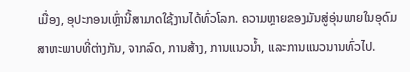ເມື່ອງ, ອຸປະກອນເຫຼົ່ານີ້ສາມາດໃຊ້ງານໄດ້ທົ່ວໂລກ. ຄວາມຫຼາຍຂອງມັນສູ່ອຸ່ນພາຍໃນອຸດົມສາຫະພາບທີ່ຕ່າງກັນ, ຈາກລົດ, ການສ້າງ, ການແນວນ້ຳ, ແລະການແນວນານທົ່ວໄປ.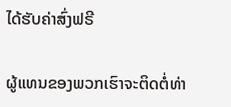ໄດ້ຮັບຄ່າສົ່ງຟຣີ

ຜູ້ແທນຂອງພວກເຮົາຈະຕິດຕໍ່ທ່າ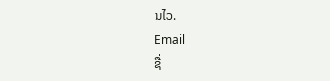ນໄວ.
Email
ຊື່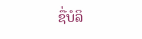ຊື່ບໍລິ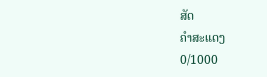ສັດ
ຄຳສະແດງ
0/1000